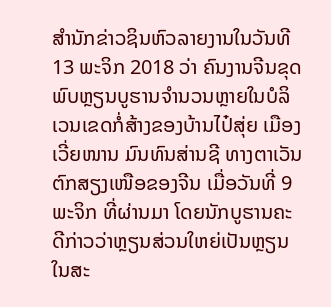ສຳນັກຂ່າວຊິນຫົວລາຍງານໃນວັນທີ 13 ພະຈິກ 2018 ວ່າ ຄົນງານຈີນຂຸດພົບຫຼຽນບູຮານຈໍານວນຫຼາຍໃນບໍລິເວນເຂດກໍ່ສ້າງຂອງບ້ານໄປ໋ສຸ່ຍ ເມືອງເວີ່ຍໜານ ມົນທົນສ່ານຊີ ທາງຕາເວັນຕົກສຽງເໜືອຂອງຈີນ ເມື່ອວັນທີ່ 9 ພະຈິກ ທີ່ຜ່ານມາ ໂດຍນັກບູຮານຄະດີກ່າວວ່າຫຼຽນສ່ວນໃຫຍ່ເປັນຫຼຽນໃນສະ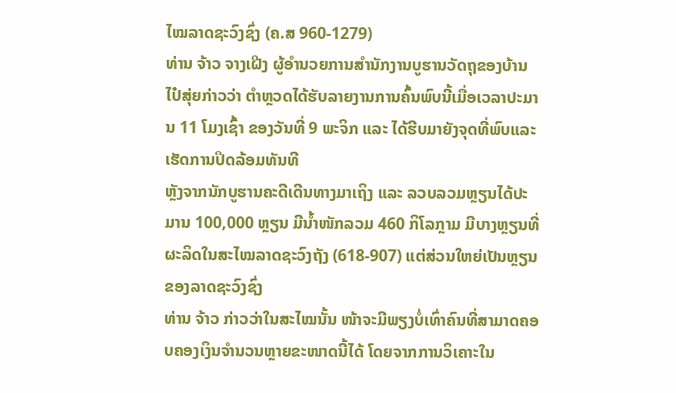ໄໝລາດຊະວົງຊົ່ງ (ຄ.ສ 960-1279)
ທ່ານ ຈ້າວ ຈາງເຝີງ ຜູ້ອໍານວຍການສໍານັກງານບູຮານວັດຖຸຂອງບ້ານໄປ໋ສຸ່ຍກ່າວວ່າ ຕໍາຫຼວດໄດ້ຮັບລາຍງານການຄົ້ນພົບນີ້ເມື່ອເວລາປະມານ 11 ໂມງເຊົ້າ ຂອງວັນທີ່ 9 ພະຈິກ ແລະ ໄດ້ຮີບມາຍັງຈຸດທີ່ພົບແລະເຮັດການປິດລ້ອມທັນທີ
ຫຼັງຈາກນັກບູຮານຄະດີເດີນທາງມາເຖິງ ແລະ ລວບລວມຫຼຽນໄດ້ປະມານ 100,000 ຫຼຽນ ມີນໍ້າໜັກລວມ 460 ກິໂລກຼາມ ມີບາງຫຼຽນທີ່ຜະລິດໃນສະໄໝລາດຊະວົງຖັງ (618-907) ແຕ່ສ່ວນໃຫຍ່ເປັນຫຼຽນຂອງລາດຊະວົງຊົ່ງ
ທ່ານ ຈ້າວ ກ່າວວ່າໃນສະໄໝນັ້ນ ໜ້າຈະມີພຽງບໍ່ເທົ່າຄົນທີ່ສາມາດຄອບຄອງເງິນຈໍານວນຫຼາຍຂະໜາດນີ້ໄດ້ ໂດຍຈາກການວິເຄາະໃນ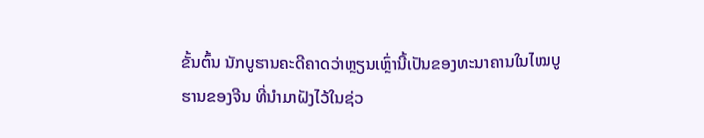ຂັ້ນຕົ້ນ ນັກບູຮານຄະດີຄາດວ່າຫຼຽນເຫຼົ່ານີ້ເປັນຂອງທະນາຄານໃນໄໝບູຮານຂອງຈີນ ທີ່ນໍາມາຝັງໄວ້ໃນຊ່ວ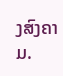ງສົງຄາມ.